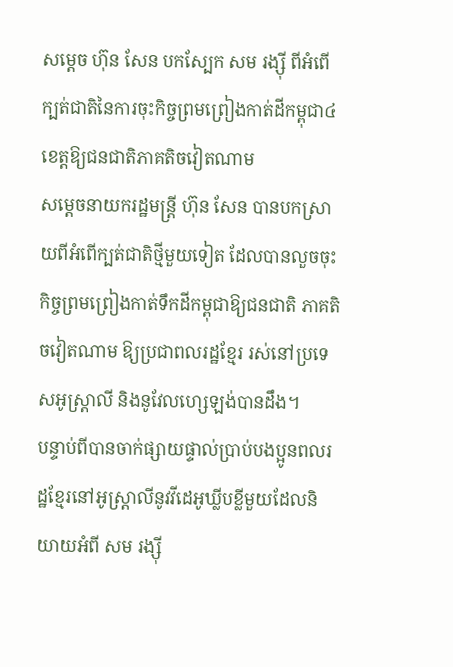សម្តេច ហ៊ុន សែន បកស្បែក សម រង្ស៊ី ពីអំពើក្បត់ជាតិនៃការចុះកិច្ចព្រមព្រៀងកាត់ដីកម្ពុជា៤ខេត្តឱ្យជនជាតិភាគតិចវៀតណាម
សម្តេចនាយករដ្ឋមន្រ្តី ហ៊ុន សែន បានបកស្រាយពីអំពើក្បត់ជាតិថ្មីមួយទៀត ដែលបានលួចចុះកិច្ចព្រមព្រៀងកាត់ទឹកដីកម្ពុជាឱ្យជនជាតិ ភាគតិចវៀតណាម ឱ្យប្រជាពលរដ្ឋខ្មែរ រស់នៅប្រទេសអូស្រ្តាលី និងនូវែលហ្សេឡង់បានដឹង។
បន្ទាប់ពីបានចាក់ផ្សាយផ្ទាល់ប្រាប់បងប្អូនពលរដ្ឋខ្មែរនៅអូស្ត្រាលីនូវវីដេអូឃ្លីបខ្លីមួយដែលនិយាយអំពី សម រង្ស៊ី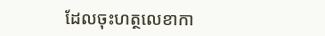ដែលចុះហត្ថលេខាកា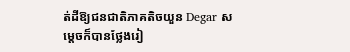ត់ដីឱ្យជនជាតិភាគតិចយួន Degar សម្តេចក៏បានថ្លែងរៀ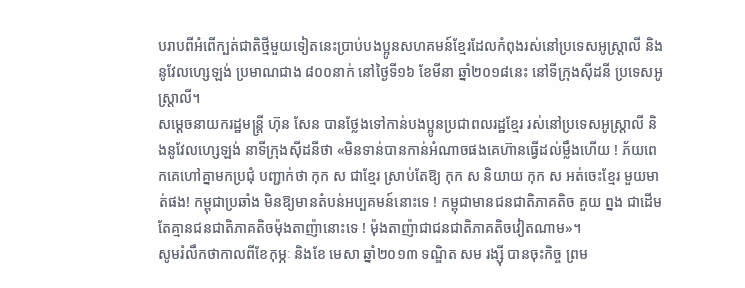បរាបពីអំពើក្បត់ជាតិថ្មីមួយទៀតនេះប្រាប់បងប្អូនសហគមន៍ខ្មែរដែលកំពុងរស់នៅប្រទេសអូស្ត្រាលី និងនូវែលហ្សេឡង់ ប្រមាណជាង ៨០០នាក់ នៅថ្ងៃទី១៦ ខែមីនា ឆ្នាំ២០១៨នេះ នៅទីក្រុងស៊ីដនី ប្រទេសអូស្រ្តាលី។
សម្តេចនាយករដ្ឋមន្រ្តី ហ៊ុន សែន បានថ្លែងទៅកាន់បងប្អូនប្រជាពលរដ្ឋខ្មែរ រស់នៅប្រទេសអូស្រ្តាលី និងនូវែលហ្សេឡង់ នាទីក្រុងស៊ីដនីថា «មិនទាន់បានកាន់អំណាចផងគេហ៊ានធ្វើដល់ម្លឹងហើយ ! ភ័យពេកគេហៅគ្នាមកប្រជុំ បញ្ជាក់ថា កុក ស ជាខ្មែរ ស្រាប់តែឱ្យ កុក ស និយាយ កុក ស អត់ចេះខ្មែរ មួយមាត់ផង! កម្ពុជាប្រឆាំង មិនឱ្យមានតំបន់អប្បគមន៍នោះទេ ! កម្ពុជាមានជនជាតិភាគតិច គួយ ព្នង ជាដើមតែគ្មានជនជាតិភាគតិចម៉ុងតាញ៉ានោះទេ ! ម៉ុងតាញ៉ាជាជនជាតិភាគតិចវៀតណាម»។
សូមរំលឹកថាកាលពីខែកុម្ភៈ និងខែ មេសា ឆ្នាំ២០១៣ ទណ្ឌិត សម រង្ស៊ី បានចុះកិច្ច ព្រម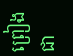ព្រៀង ជា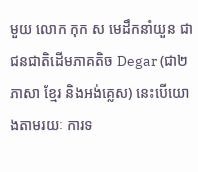មួយ លោក កុក ស មេដឹកនាំយួន ជាជនជាតិដើមភាគតិច Degar (ជា២ភាសា ខ្មែរ និងអង់គ្លេស) នេះបើយោងតាមរយៈ ការទ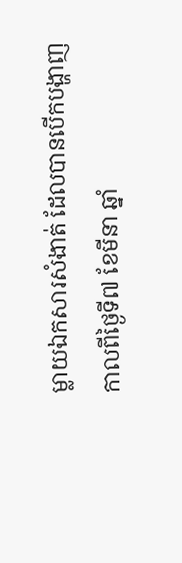ម្លាយឯកសារសំងាត់ ដែលបានបើកបង្ហាញ កាលពីថ្ងៃទី៧ ខែមីនា ឆ្នាំ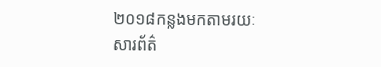២០១៨កន្លងមកតាមរយៈសារព័ត៌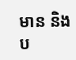មាន និងប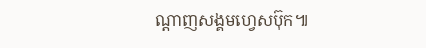ណ្តាញសង្គមហ្វេសប៊ុក៕